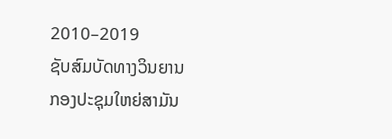2010–2019
ຊັບສົມບັດທາງວິນຍານ
ກອງປະຊຸມໃຫຍ່ສາມັນ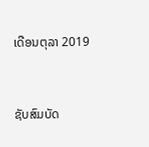ເດືອນຕຸລາ 2019


ຊັບສົມບັດ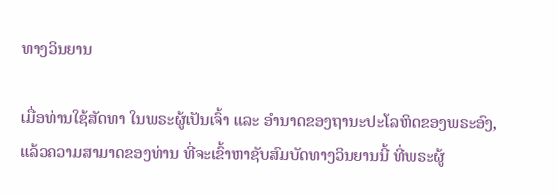ທາງວິນຍານ

ເມື່ອທ່ານໃຊ້ສັດທາ ໃນພຣະຜູ້ເປັນເຈົ້າ ແລະ ອຳນາດຂອງຖານະປະໂລຫິດຂອງພຣະອົງ, ແລ້ວຄວາມສາມາດຂອງທ່ານ ທີ່ຈະເຂົ້າຫາຊັບສົມບັດທາງວິນຍານນີ້ ທີ່ພຣະຜູ້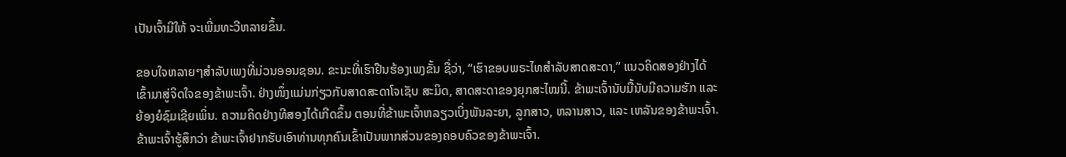ເປັນເຈົ້າມີໃຫ້ ຈະເພີ່ມທະວີຫລາຍຂຶ້ນ.

ຂອບໃຈຫລາຍໆສຳລັບເພງທີ່ມ່ວນອອນຊອນ. ຂະນະທີ່ເຮົາຢືນຮ້ອງເພງຂັ້ນ ຊື່ວ່າ, “ເຮົາຂອບພຣະໄທສຳລັບສາດສະດາ,” ແນວຄິດສອງຢ່າງໄດ້ເຂົ້າມາສູ່ຈິດໃຈຂອງຂ້າພະເຈົ້າ. ຢ່າງໜຶ່ງແມ່ນກ່ຽວກັບສາດສະດາໂຈເຊັບ ສະມິດ, ສາດສະດາຂອງຍຸກສະໄໝນີ້. ຂ້າພະເຈົ້ານັບມື້ນັບມີຄວາມຮັກ ແລະ ຍ້ອງຍໍຊົມເຊີຍເພິ່ນ. ຄວາມຄິດຢ່າງທີສອງໄດ້ເກີດຂຶ້ນ ຕອນທີ່ຂ້າພະເຈົ້າຫລຽວເບິ່ງພັນລະຍາ, ລູກສາວ, ຫລານສາວ, ແລະ ເຫລັນຂອງຂ້າພະເຈົ້າ. ຂ້າພະເຈົ້າຮູ້ສຶກວ່າ ຂ້າພະເຈົ້າຢາກຮັບເອົາທ່ານທຸກຄົນເຂົ້າເປັນພາກສ່ວນຂອງຄອບຄົວຂອງຂ້າພະເຈົ້າ.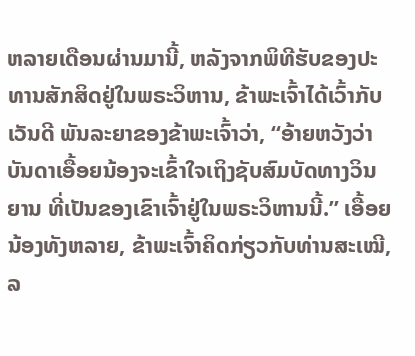ຫລາຍເດືອນຜ່ານມານີ້, ຫລັງຈາກພິທີຮັບຂອງປະທານສັກສິດຢູ່ໃນພຣະວິຫານ, ຂ້າພະເຈົ້າໄດ້ເວົ້າກັບເວັນດີ ພັນລະຍາຂອງຂ້າພະເຈົ້າວ່າ, “ອ້າຍຫວັງວ່າ ບັນດາເອື້ອຍນ້ອງຈະເຂົ້າໃຈເຖິງຊັບສົມບັດທາງວິນຍານ ທີ່ເປັນຂອງເຂົາເຈົ້າຢູ່ໃນພຣະວິຫານນີ້.” ເອື້ອຍນ້ອງທັງຫລາຍ, ຂ້າພະເຈົ້າຄິດກ່ຽວກັບທ່ານສະເໝີ, ລ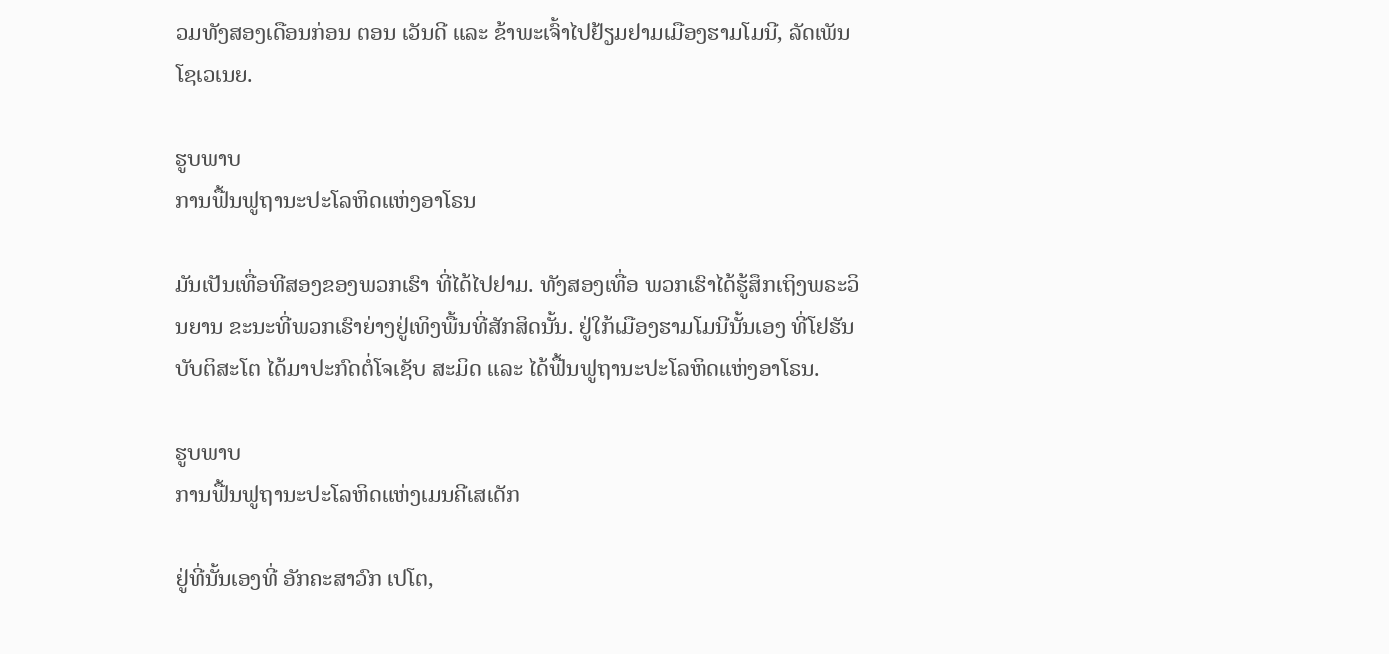ວມທັງສອງເດືອນກ່ອນ ຕອນ ເວັນດີ ແລະ ຂ້າພະເຈົ້າໄປຢ້ຽມຢາມເມືອງຮາມໂມນີ, ລັດເພັນໂຊເວເນຍ.

ຮູບພາບ
ການຟື້ນຟູຖານະປະໂລຫິດແຫ່ງອາໂຣນ

ມັນເປັນເທື່ອທີສອງຂອງພວກເຮົາ ທີ່ໄດ້ໄປຢາມ. ທັງສອງເທື່ອ ພວກເຮົາໄດ້ຮູ້ສຶກເຖິງພຣະວິນຍານ ຂະນະທີ່ພວກເຮົາຍ່າງຢູ່ເທິງພື້ນທີ່ສັກສິດນັ້ນ. ຢູ່ໃກ້ເມືອງຮາມໂມນີນັ້ນເອງ ທີ່ໂຢຮັນບັບຕິສະໂຕ ໄດ້ມາປະກົດຕໍ່ໂຈເຊັບ ສະມິດ ແລະ ໄດ້ຟື້ນຟູຖານະປະໂລຫິດແຫ່ງອາໂຣນ.

ຮູບພາບ
ການຟື້ນຟູຖານະປະໂລຫິດແຫ່ງເມນຄີເສເດັກ

ຢູ່ທີ່ນັ້ນເອງທີ່ ອັກຄະສາວົກ ເປໂຕ,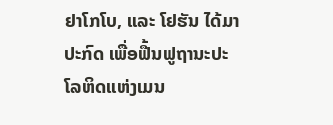ຢາໂກໂບ, ແລະ ໂຢຮັນ ໄດ້ມາປະກົດ ເພື່ອຟື້ນຟູຖານະປະໂລຫິດແຫ່ງເມນ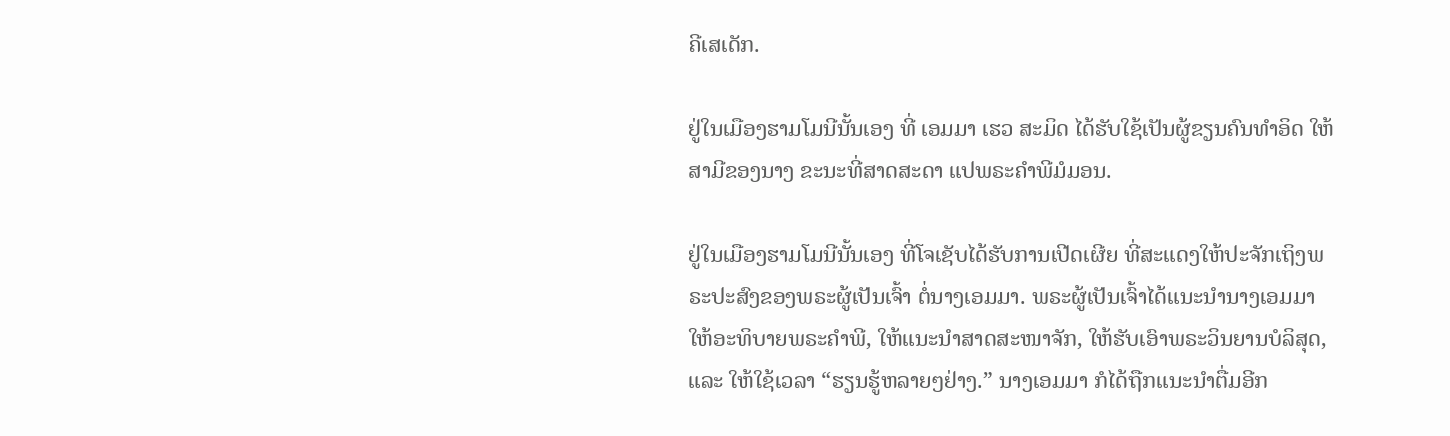ຄີເສເດັກ.

ຢູ່ໃນເມືອງຮາມໂມນີນັ້ນເອງ ທີ່ ເອມມາ ເຮວ ສະມິດ ໄດ້ຮັບໃຊ້ເປັນຜູ້ຂຽນຄົນທຳອິດ ໃຫ້ສາມີຂອງນາງ ຂະນະທີ່ສາດສະດາ ແປພຣະຄຳພີມໍມອນ.

ຢູ່ໃນເມືອງຮາມໂມນີນັ້ນເອງ ທີ່ໂຈເຊັບໄດ້ຮັບການເປີດເຜີຍ ທີ່ສະແດງໃຫ້ປະຈັກເຖິງພຣະປະສົງຂອງພຣະຜູ້ເປັນເຈົ້າ ຕໍ່ນາງເອມມາ. ພຣະຜູ້ເປັນເຈົ້າໄດ້ແນະນຳນາງເອມມາ ໃຫ້ອະທິບາຍພຣະຄຳພີ, ໃຫ້ແນະນຳສາດສະໜາຈັກ, ໃຫ້ຮັບເອົາພຣະວິນຍານບໍລິສຸດ, ແລະ ໃຫ້ໃຊ້ເວລາ “ຮຽນຮູ້ຫລາຍໆຢ່າງ.” ນາງເອມມາ ກໍໄດ້ຖືກແນະນຳຕື່ມອີກ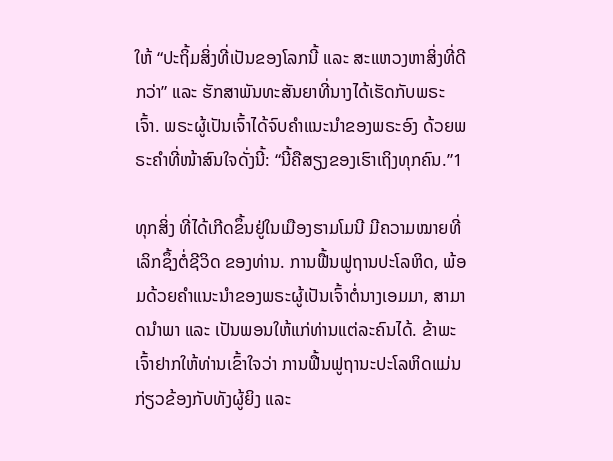ໃຫ້ “ປະຖິ້ມສິ່ງທີ່ເປັນຂອງໂລກນີ້ ແລະ ສະແຫວງຫາສິ່ງທີ່ດີກວ່າ” ແລະ ຮັກສາພັນທະສັນຍາທີ່ນາງໄດ້ເຮັດກັບພຣະເຈົ້າ. ພຣະຜູ້ເປັນເຈົ້າໄດ້ຈົບຄຳແນະນຳຂອງພຣະອົງ ດ້ວຍພຣະຄຳທີ່ໜ້າສົນໃຈດັ່ງນີ້: “ນີ້ຄືສຽງຂອງເຮົາເຖິງທຸກຄົນ.”1

ທຸກສິ່ງ ທີ່ໄດ້ເກີດຂຶ້ນຢູ່ໃນເມືອງຮາມໂມນີ ມີຄວາມໝາຍທີ່ເລິກຊຶ້ງຕໍ່ຊີວິດ ຂອງທ່ານ. ການຟື້ນຟູຖານປະໂລຫິດ, ພ້ອມດ້ວຍຄຳແນະນຳຂອງພຣະຜູ້ເປັນເຈົ້າຕໍ່ນາງເອມມາ, ສາມາດນຳພາ ແລະ ເປັນພອນໃຫ້ແກ່ທ່ານແຕ່ລະຄົນໄດ້. ຂ້າພະເຈົ້າຢາກໃຫ້ທ່ານເຂົ້າໃຈວ່າ ການຟື້ນຟູຖານະປະໂລຫິດແມ່ນກ່ຽວຂ້ອງກັບທັງຜູ້ຍິງ ແລະ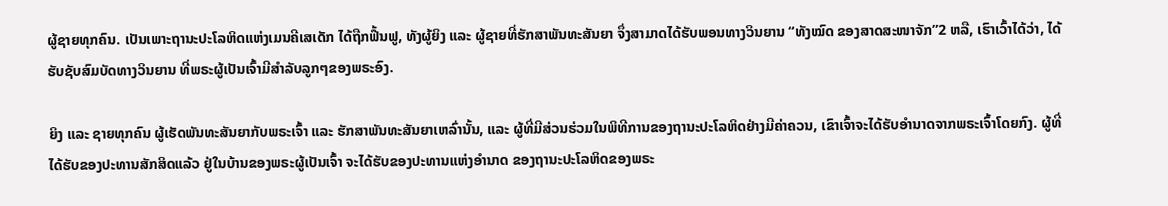ຜູ້ຊາຍທຸກຄົນ. ເປັນເພາະຖານະປະໂລຫິດແຫ່ງເມນຄີເສເດັກ ໄດ້ຖືກຟື້ນຟູ, ທັງຜູ້ຍິງ ແລະ ຜູ້ຊາຍທີ່ຮັກສາພັນທະສັນຍາ ຈຶ່ງສາມາດໄດ້ຮັບພອນທາງວິນຍານ “ທັງໝົດ ຂອງສາດສະໜາຈັກ”2 ຫລື, ເຮົາເວົ້າໄດ້ວ່າ, ໄດ້ຮັບຊັບສົມບັດທາງວິນຍານ ທີ່ພຣະຜູ້ເປັນເຈົ້າມີສຳລັບລູກໆຂອງພຣະອົງ.

ຍິງ ແລະ ຊາຍທຸກຄົນ ຜູ້ເຮັດພັນທະສັນຍາກັບພຣະເຈົ້າ ແລະ ຮັກສາພັນທະສັນຍາເຫລົ່ານັ້ນ, ແລະ ຜູ້ທີ່ມີສ່ວນຮ່ວມໃນພິທີການຂອງຖານະປະໂລຫິດຢ່າງມີຄ່າຄວນ, ເຂົາເຈົ້າຈະໄດ້ຮັບອຳນາດຈາກພຣະເຈົ້າໂດຍກົງ. ຜູ້ທີ່ໄດ້ຮັບຂອງປະທານສັກສິດແລ້ວ ຢູ່ໃນບ້ານຂອງພຣະຜູ້ເປັນເຈົ້າ ຈະໄດ້ຮັບຂອງປະທານແຫ່ງອຳນາດ ຂອງຖານະປະໂລຫິດຂອງພຣະ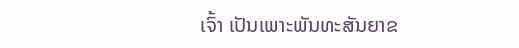ເຈົ້າ ເປັນເພາະພັນທະສັນຍາຂ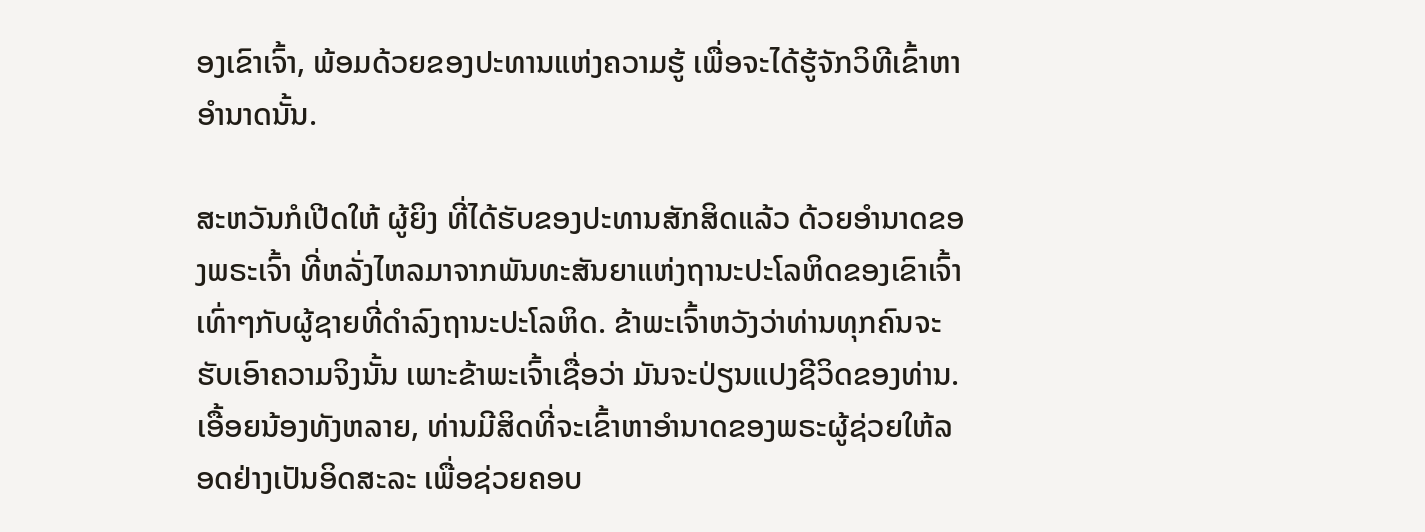ອງເຂົາເຈົ້າ, ພ້ອມດ້ວຍຂອງປະທານແຫ່ງຄວາມຮູ້ ເພື່ອຈະໄດ້ຮູ້ຈັກວິທີເຂົ້າຫາອຳນາດນັ້ນ.

ສະຫວັນກໍເປີດໃຫ້ ຜູ້ຍິງ ທີ່ໄດ້ຮັບຂອງປະທານສັກສິດແລ້ວ ດ້ວຍອຳນາດຂອງພຣະເຈົ້າ ທີ່ຫລັ່ງໄຫລມາຈາກພັນທະສັນຍາແຫ່ງຖານະປະໂລຫິດຂອງເຂົາເຈົ້າ ເທົ່າໆກັບຜູ້ຊາຍທີ່ດຳລົງຖານະປະໂລຫິດ. ຂ້າພະເຈົ້າຫວັງວ່າທ່ານທຸກຄົນຈະຮັບເອົາຄວາມຈິງນັ້ນ ເພາະຂ້າພະເຈົ້າເຊື່ອວ່າ ມັນຈະປ່ຽນແປງຊີວິດຂອງທ່ານ. ເອື້ອຍນ້ອງທັງຫລາຍ, ທ່ານມີສິດທີ່ຈະເຂົ້າຫາອຳນາດຂອງພຣະຜູ້ຊ່ວຍໃຫ້ລອດຢ່າງເປັນອິດສະລະ ເພື່ອຊ່ວຍຄອບ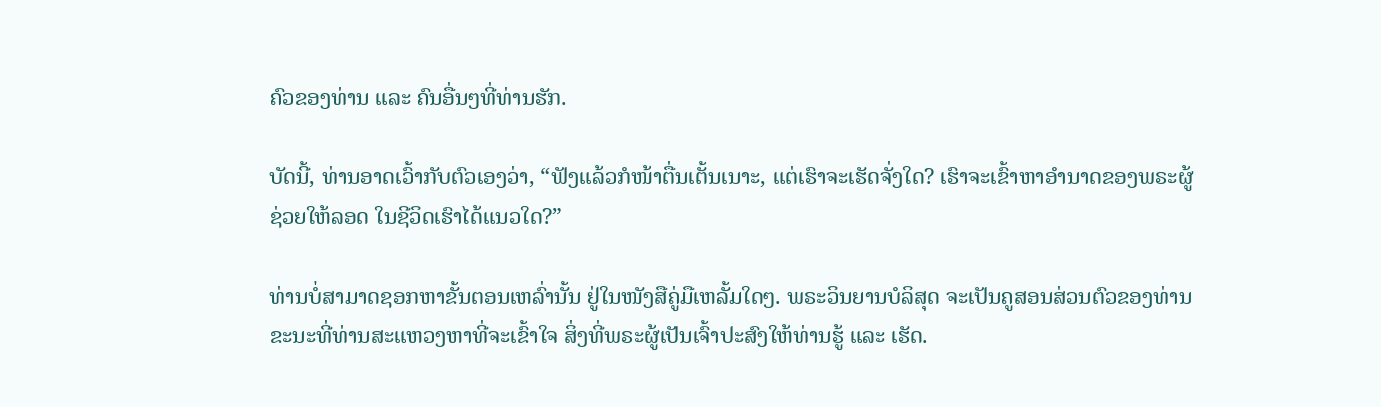ຄົວຂອງທ່ານ ແລະ ຄົນອື່ນໆທີ່ທ່ານຮັກ.

ບັດນີ້, ທ່ານອາດເວົ້າກັບຕົວເອງວ່າ, “ຟັງແລ້ວກໍໜ້າຕື່ນເຕັ້ນເນາະ, ແຕ່ເຮົາຈະເຮັດຈັ່ງໃດ? ເຮົາຈະເຂົ້າຫາອຳນາດຂອງພຣະຜູ້ຊ່ວຍໃຫ້ລອດ ໃນຊີວິດເຮົາໄດ້ແນວໃດ?”

ທ່ານບໍ່ສາມາດຊອກຫາຂັ້ນຕອນເຫລົ່ານັ້ນ ຢູ່ໃນໜັງສືຄູ່ມືເຫລັ້ມໃດໆ. ພຣະວິນຍານບໍລິສຸດ ຈະເປັນຄູສອນສ່ວນຕົວຂອງທ່ານ ຂະນະທີ່ທ່ານສະແຫວງຫາທີ່ຈະເຂົ້າໃຈ ສິ່ງທີ່ພຣະຜູ້ເປັນເຈົ້າປະສົງໃຫ້ທ່ານຮູ້ ແລະ ເຮັດ.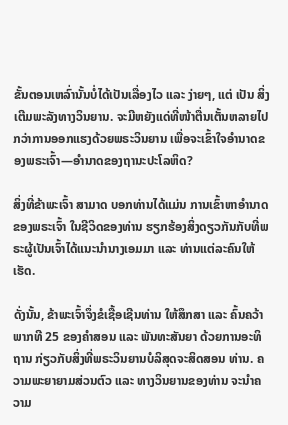ຂັ້ນຕອນເຫລົ່ານັ້ນບໍ່ໄດ້ເປັນເລື່ອງໄວ ແລະ ງ່າຍໆ, ແຕ່ ເປັນ ສິ່ງເຕີມພະລັງທາງວິນຍານ. ຈະມີຫຍັງແດ່ທີ່ໜ້າຕື່ນເຕັ້ນຫລາຍໄປກວ່າການອອກແຮງດ້ວຍພຣະວິນຍານ ເພື່ອຈະເຂົ້າໃຈອຳນາດຂອງພຣະເຈົ້າ—ອຳນາດຂອງຖານະປະໂລຫິດ?

ສິ່ງທີ່ຂ້າພະເຈົ້າ ສາມາດ ບອກທ່ານໄດ້ແມ່ນ ການເຂົ້າຫາອຳນາດຂອງພຣະເຈົ້າ ໃນຊີວິດຂອງທ່ານ ຮຽກຮ້ອງສິ່ງດຽວກັນກັບທີ່ພຣະຜູ້ເປັນເຈົ້າໄດ້ແນະນຳນາງເອມມາ ແລະ ທ່ານແຕ່ລະຄົນໃຫ້ເຮັດ.

ດັ່ງນັ້ນ, ຂ້າພະເຈົ້າຈຶ່ງຂໍເຊື້ອເຊີນທ່ານ ໃຫ້ສຶກສາ ແລະ ຄົ້ນຄວ້າ ພາກທີ 25 ຂອງຄຳສອນ ແລະ ພັນທະສັນຍາ ດ້ວຍການອະທິຖານ ກ່ຽວກັບສິ່ງທີ່ພຣະວິນຍານບໍລິສຸດຈະສິດສອນ ທ່ານ. ຄວາມພະຍາຍາມສ່ວນຕົວ ແລະ ທາງວິນຍານຂອງທ່ານ ຈະນຳຄວາມ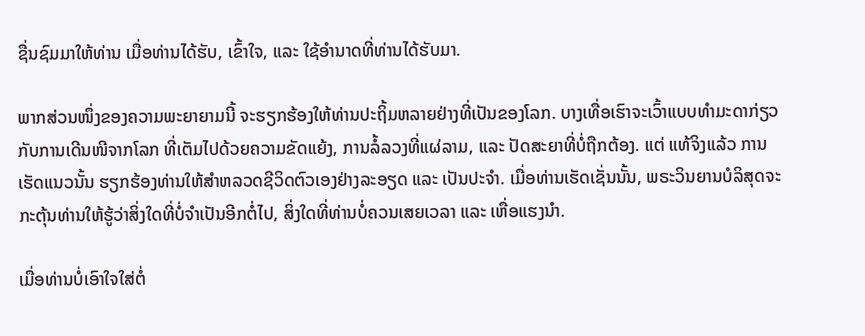ຊື່ນຊົມມາໃຫ້ທ່ານ ເມື່ອທ່ານໄດ້ຮັບ, ເຂົ້າໃຈ, ແລະ ໃຊ້ອຳນາດທີ່ທ່ານໄດ້ຮັບມາ.

ພາກສ່ວນໜຶ່ງຂອງຄວາມພະຍາຍາມນີ້ ຈະຮຽກຮ້ອງໃຫ້ທ່ານປະຖິ້ມຫລາຍຢ່າງທີ່ເປັນຂອງໂລກ. ບາງເທື່ອເຮົາຈະເວົ້າແບບທຳມະດາກ່ຽວກັບການເດີນໜີຈາກໂລກ ທີ່ເຕັມໄປດ້ວຍຄວາມຂັດແຍ້ງ, ການລໍ້ລວງທີ່ແຜ່ລາມ, ແລະ ປັດສະຍາທີ່ບໍ່ຖືກຕ້ອງ. ແຕ່ ແທ້ຈິງແລ້ວ ການເຮັດແນວນັ້ນ ຮຽກຮ້ອງທ່ານໃຫ້ສຳຫລວດຊີວິດຕົວເອງຢ່າງລະອຽດ ແລະ ເປັນປະຈຳ. ເມື່ອທ່ານເຮັດເຊັ່ນນັ້ນ, ພຣະວິນຍານບໍລິສຸດຈະກະຕຸ້ນທ່ານໃຫ້ຮູ້ວ່າສິ່ງໃດທີ່ບໍ່ຈຳເປັນອີກຕໍ່ໄປ, ສິ່ງໃດທີ່ທ່ານບໍ່ຄວນເສຍເວລາ ແລະ ເຫື່ອແຮງນຳ.

ເມື່ອທ່ານບໍ່ເອົາໃຈໃສ່ຕໍ່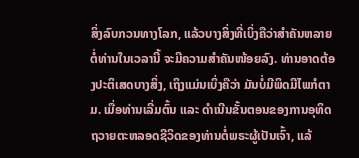ສິ່ງລົບກວນທາງໂລກ, ແລ້ວບາງສິ່ງທີ່ເບິ່ງຄືວ່າສຳຄັນຫລາຍຕໍ່ທ່ານໃນເວລານີ້ ຈະມີຄວາມສຳຄັນໜ້ອຍລົງ. ທ່ານອາດຕ້ອງປະຕິເສດບາງສິ່ງ, ເຖິງແມ່ນເບິ່ງຄືວ່າ ມັນບໍ່ມີພິດມີໄພກໍຕາມ. ເມື່ອທ່ານເລີ່ມຕົ້ນ ແລະ ດຳເນີນຂັ້ນຕອນຂອງການອຸທິດຖວາຍຕະຫລອດຊີວິດຂອງທ່ານຕໍ່ພຣະຜູ້ເປັນເຈົ້າ, ແລ້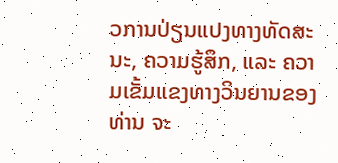ວການປ່ຽນແປງທາງທັດສະນະ, ຄວາມຮູ້ສຶກ, ແລະ ຄວາມເຂັ້ມແຂງທາງວິນຍານຂອງທ່ານ ຈະ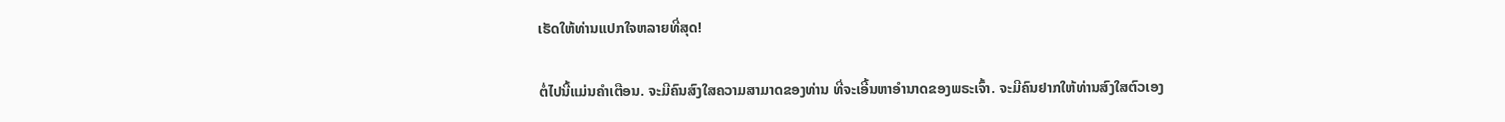ເຮັດໃຫ້ທ່ານແປກໃຈຫລາຍທີ່ສຸດ!

ຕໍ່ໄປນີ້ແມ່ນຄຳເຕືອນ. ຈະມີຄົນສົງໃສຄວາມສາມາດຂອງທ່ານ ທີ່ຈະເອີ້ນຫາອຳນາດຂອງພຣະເຈົ້າ. ຈະມີຄົນຢາກໃຫ້ທ່ານສົງໃສຕົວເອງ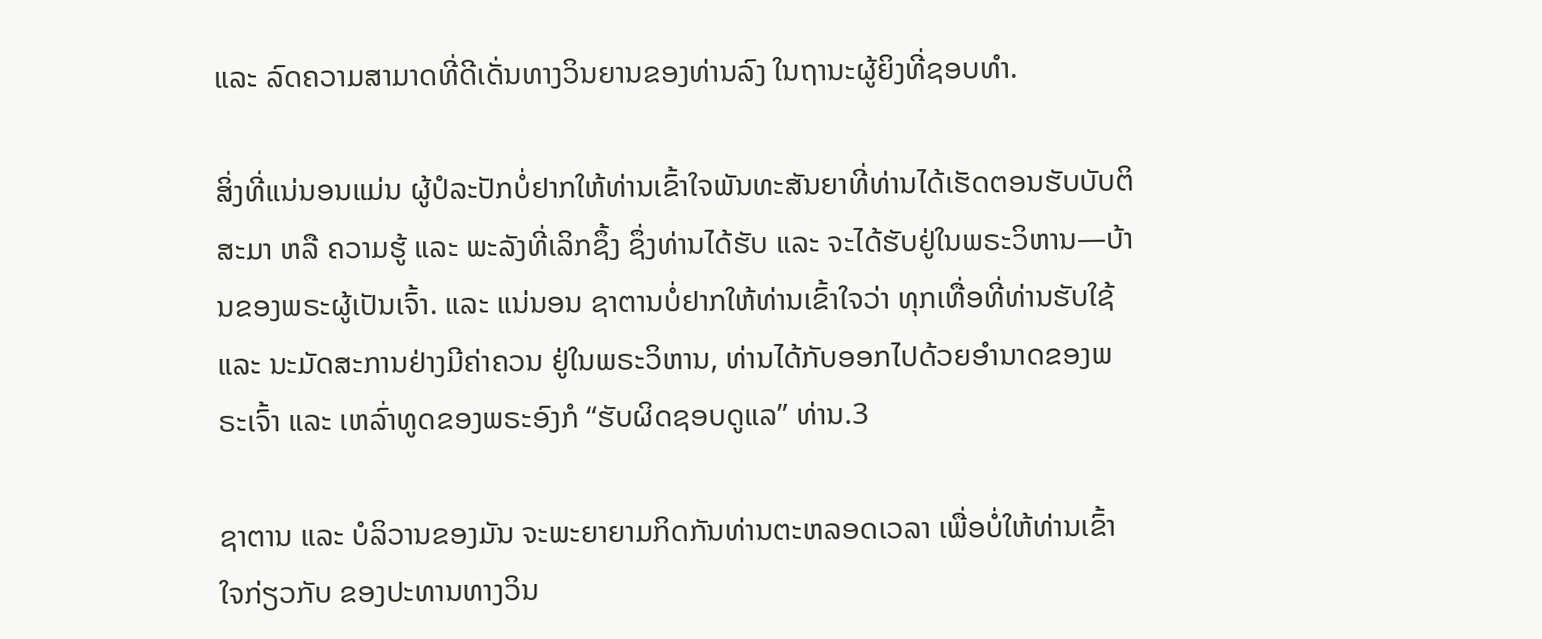ແລະ ລົດຄວາມສາມາດທີ່ດີເດັ່ນທາງວິນຍານຂອງທ່ານລົງ ໃນຖານະຜູ້ຍິງທີ່ຊອບທຳ.

ສິ່ງທີ່ແນ່ນອນແມ່ນ ຜູ້ປໍລະປັກບໍ່ຢາກໃຫ້ທ່ານເຂົ້າໃຈພັນທະສັນຍາທີ່ທ່ານໄດ້ເຮັດຕອນຮັບບັບຕິສະມາ ຫລື ຄວາມຮູ້ ແລະ ພະລັງທີ່ເລິກຊຶ້ງ ຊຶ່ງທ່ານໄດ້ຮັບ ແລະ ຈະໄດ້ຮັບຢູ່ໃນພຣະວິຫານ—ບ້ານຂອງພຣະຜູ້ເປັນເຈົ້າ. ແລະ ແນ່ນອນ ຊາຕານບໍ່ຢາກໃຫ້ທ່ານເຂົ້າໃຈວ່າ ທຸກເທື່ອທີ່ທ່ານຮັບໃຊ້ ແລະ ນະມັດສະການຢ່າງມີຄ່າຄວນ ຢູ່ໃນພຣະວິຫານ, ທ່ານໄດ້ກັບອອກໄປດ້ວຍອຳນາດຂອງພຣະເຈົ້າ ແລະ ເຫລົ່າທູດຂອງພຣະອົງກໍ “ຮັບຜິດຊອບດູແລ” ທ່ານ.3

ຊາຕານ ແລະ ບໍລິວານຂອງມັນ ຈະພະຍາຍາມກິດກັນທ່ານຕະຫລອດເວລາ ເພື່ອບໍ່ໃຫ້ທ່ານເຂົ້າໃຈກ່ຽວກັບ ຂອງປະທານທາງວິນ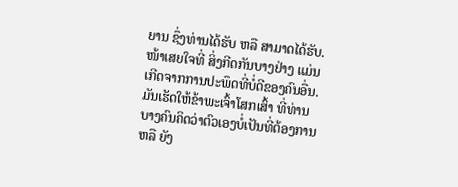ຍານ ຊຶ່ງທ່ານໄດ້ຮັບ ຫລື ສາມາດໄດ້ຮັບ. ໜ້າເສຍໃຈທີ່ ສິ່ງກີດກັນບາງຢ່າງ ແມ່ນເກີດຈາກການປະພຶດທີ່ບໍ່ດີຂອງຄົນອື່ນ. ມັນເຮັດໃຫ້ຂ້າພະເຈົ້າໂສກເສົ້າ ທີ່ທ່ານບາງຄົນຄິດວ່າຕົວເອງບໍ່ເປັນທີ່ຕ້ອງການ ຫລື ຍັງ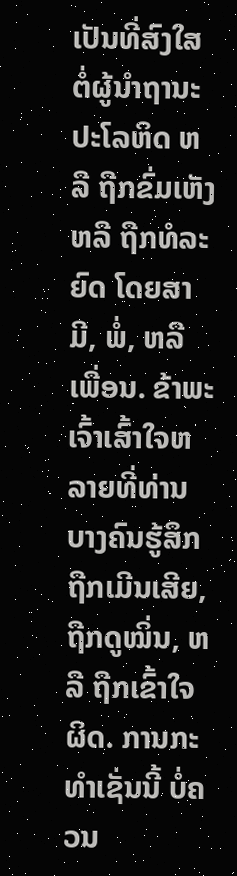ເປັນທີ່ສົງໃສຕໍ່ຜູ້ນຳຖານະປະໂລຫິດ ຫລື ຖືກຂົ່ມເຫັງ ຫລື ຖືກທໍລະຍົດ ໂດຍສາມີ, ພໍ່, ຫລື ເພື່ອນ. ຂ້າພະເຈົ້າເສົ້າໃຈຫລາຍທີ່ທ່ານບາງຄົນຮູ້ສຶກຖືກເມີນເສີຍ, ຖືກດູໝິ່ນ, ຫລື ຖືກເຂົ້າໃຈຜິດ. ການກະທຳເຊັ່ນນີ້ ບໍ່ຄວນ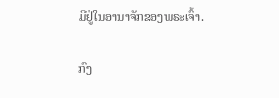ມີຢູ່ໃນອານາຈັກຂອງພຣະເຈົ້າ.

ກົງ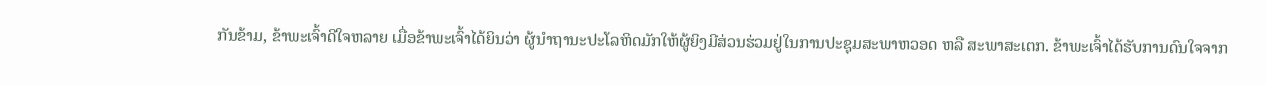ກັນຂ້າມ, ຂ້າພະເຈົ້າດີໃຈຫລາຍ ເມື່ອຂ້າພະເຈົ້າໄດ້ຍິນວ່າ ຜູ້ນຳຖານະປະໂລຫິດມັກໃຫ້ຜູ້ຍິງມີສ່ວນຮ່ວມຢູ່ໃນການປະຊຸມສະພາຫວອດ ຫລື ສະພາສະເຕກ. ຂ້າພະເຈົ້າໄດ້ຮັບການດົນໃຈຈາກ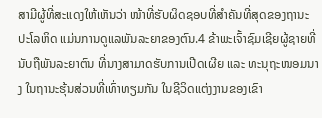ສາມີຜູ້ທີ່ສະແດງໃຫ້ເຫັນວ່າ ໜ້າທີ່ຮັບຜິດຊອບທີ່ສຳຄັນທີ່ສຸດຂອງຖານະປະໂລຫິດ ແມ່ນການດູແລພັນລະຍາຂອງຕົນ.4 ຂ້າພະເຈົ້າຊົມເຊີຍຜູ້ຊາຍທີ່ນັບຖືພັນລະຍາຕົນ ທີ່ນາງສາມາດຮັບການເປີດເຜີຍ ແລະ ທະນຸຖະໜອມນາງ ໃນຖານະຮຸ້ນສ່ວນທີ່ເທົ່າທຽມກັນ ໃນຊີວິດແຕ່ງງານຂອງເຂົາ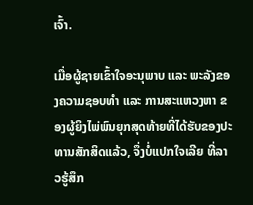ເຈົ້າ.

ເມື່ອຜູ້ຊາຍເຂົ້າໃຈອະນຸພາບ ແລະ ພະລັງຂອງຄວາມຊອບທຳ ແລະ ການສະແຫວງຫາ ຂອງຜູ້ຍິງໄພ່ພົນຍຸກສຸດທ້າຍທີ່ໄດ້ຮັບຂອງປະທານສັກສິດແລ້ວ, ຈຶ່ງບໍ່ແປກໃຈເລີຍ ທີ່ລາວຮູ້ສຶກ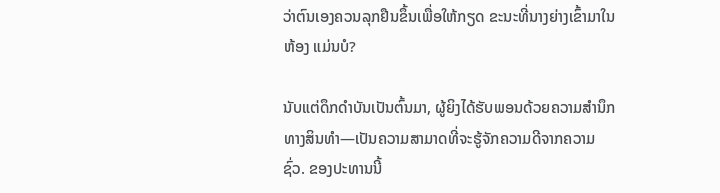ວ່າຕົນເອງຄວນລຸກຢືນຂຶ້ນເພື່ອໃຫ້ກຽດ ຂະນະທີ່ນາງຍ່າງເຂົ້າມາໃນຫ້ອງ ແມ່ນບໍ?

ນັບແຕ່ດຶກດຳບັນເປັນຕົ້ນມາ, ຜູ້ຍິງໄດ້ຮັບພອນດ້ວຍຄວາມສຳນຶກທາງສິນທຳ—ເປັນຄວາມສາມາດທີ່ຈະຮູ້ຈັກຄວາມດີຈາກຄວາມຊົ່ວ. ຂອງປະທານນີ້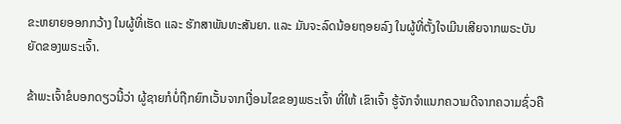ຂະຫຍາຍອອກກວ້າງ ໃນຜູ້ທີ່ເຮັດ ແລະ ຮັກສາພັນທະສັນຍາ. ແລະ ມັນຈະລົດນ້ອຍຖອຍລົງ ໃນຜູ້ທີ່ຕັ້ງໃຈເມີນເສີຍຈາກພຣະບັນຍັດຂອງພຣະເຈົ້າ.

ຂ້າພະເຈົ້າຂໍບອກດຽວນີ້ວ່າ ຜູ້ຊາຍກໍບໍ່ຖືກຍົກເວັ້ນຈາກເງື່ອນໄຂຂອງພຣະເຈົ້າ ທີ່ໃຫ້ ເຂົາເຈົ້າ ຮູ້ຈັກຈຳແນກຄວາມດີຈາກຄວາມຊົ່ວຄື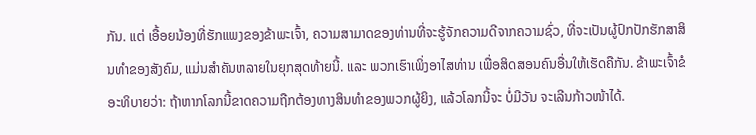ກັນ. ແຕ່ ເອື້ອຍນ້ອງທີ່ຮັກແພງຂອງຂ້າພະເຈົ້າ, ຄວາມສາມາດຂອງທ່ານທີ່ຈະຮູ້ຈັກຄວາມດີຈາກຄວາມຊົ່ວ, ທີ່ຈະເປັນຜູ້ປົກປັກຮັກສາສິນທຳຂອງສັງຄົມ, ແມ່ນສຳຄັນຫລາຍໃນຍຸກສຸດທ້າຍນີ້. ແລະ ພວກເຮົາເພິ່ງອາໄສທ່ານ ເພື່ອສິດສອນຄົນອື່ນໃຫ້ເຮັດຄືກັນ. ຂ້າພະເຈົ້າຂໍອະທິບາຍວ່າ: ຖ້າຫາກໂລກນີ້ຂາດຄວາມຖືກຕ້ອງທາງສິນທຳຂອງພວກຜູ້ຍິງ, ແລ້ວໂລກນີ້ຈະ ບໍ່ມີວັນ ຈະເລີນກ້າວໜ້າໄດ້.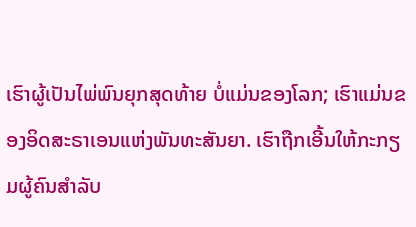ເຮົາຜູ້ເປັນໄພ່ພົນຍຸກສຸດທ້າຍ ບໍ່ແມ່ນຂອງໂລກ; ເຮົາແມ່ນຂອງອິດສະຣາເອນແຫ່ງພັນທະສັນຍາ. ເຮົາຖືກເອີ້ນໃຫ້ກະກຽມຜູ້ຄົນສຳລັບ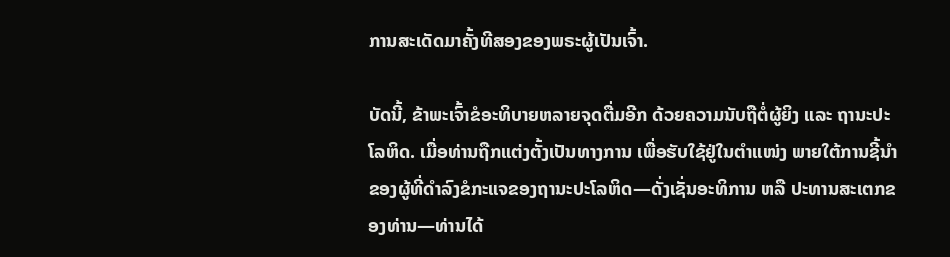ການສະເດັດມາຄັ້ງທີສອງຂອງພຣະຜູ້ເປັນເຈົ້າ.

ບັດນີ້, ຂ້າພະເຈົ້າຂໍອະທິບາຍຫລາຍຈຸດຕື່ມອີກ ດ້ວຍຄວາມນັບຖືຕໍ່ຜູ້ຍິງ ແລະ ຖານະປະໂລຫິດ. ເມື່ອທ່ານຖືກແຕ່ງຕັ້ງເປັນທາງການ ເພື່ອຮັບໃຊ້ຢູ່ໃນຕຳແໜ່ງ ພາຍໃຕ້ການຊີ້ນຳຂອງຜູ້ທີ່ດຳລົງຂໍກະແຈຂອງຖານະປະໂລຫິດ—ດັ່ງເຊັ່ນອະທິການ ຫລື ປະທານສະເຕກຂອງທ່ານ—ທ່ານໄດ້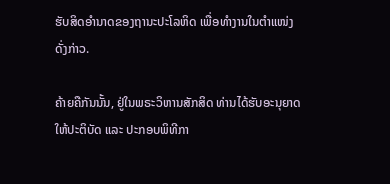ຮັບສິດອຳນາດຂອງຖານະປະໂລຫິດ ເພື່ອທຳງານໃນຕຳແໜ່ງດັ່ງກ່າວ.

ຄ້າຍຄືກັນນັ້ນ, ຢູ່ໃນພຣະວິຫານສັກສິດ ທ່ານໄດ້ຮັບອະນຸຍາດໃຫ້ປະຕິບັດ ແລະ ປະກອບພິທີກາ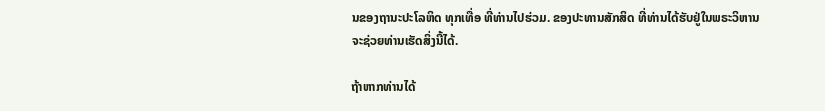ນຂອງຖານະປະໂລຫິດ ທຸກເທື່ອ ທີ່ທ່ານໄປຮ່ວມ. ຂອງປະທານສັກສິດ ທີ່ທ່ານໄດ້ຮັບຢູ່ໃນພຣະວິຫານ ຈະຊ່ວຍທ່ານເຮັດສິ່ງນີ້ໄດ້.

ຖ້າຫາກທ່ານໄດ້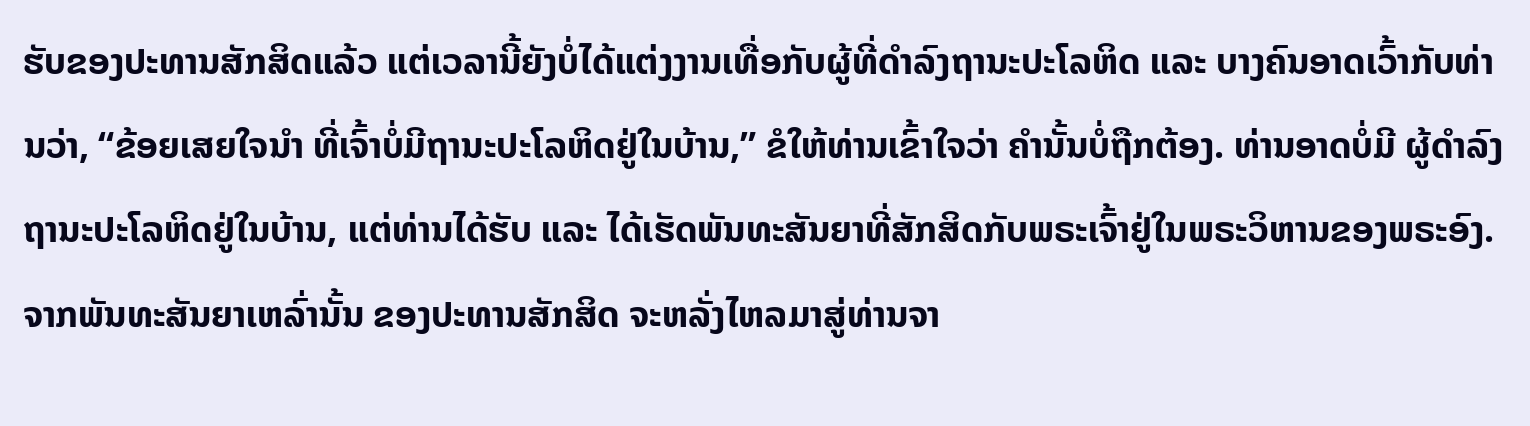ຮັບຂອງປະທານສັກສິດແລ້ວ ແຕ່ເວລານີ້ຍັງບໍ່ໄດ້ແຕ່ງງານເທື່ອກັບຜູ້ທີ່ດຳລົງຖານະປະໂລຫິດ ແລະ ບາງຄົນອາດເວົ້າກັບທ່ານວ່າ, “ຂ້ອຍເສຍໃຈນຳ ທີ່ເຈົ້າບໍ່ມີຖານະປະໂລຫິດຢູ່ໃນບ້ານ,” ຂໍໃຫ້ທ່ານເຂົ້າໃຈວ່າ ຄຳນັ້ນບໍ່ຖືກຕ້ອງ. ທ່ານອາດບໍ່ມີ ຜູ້ດຳລົງ ຖານະປະໂລຫິດຢູ່ໃນບ້ານ, ແຕ່ທ່ານໄດ້ຮັບ ແລະ ໄດ້ເຮັດພັນທະສັນຍາທີ່ສັກສິດກັບພຣະເຈົ້າຢູ່ໃນພຣະວິຫານຂອງພຣະອົງ. ຈາກພັນທະສັນຍາເຫລົ່ານັ້ນ ຂອງປະທານສັກສິດ ຈະຫລັ່ງໄຫລມາສູ່ທ່ານຈາ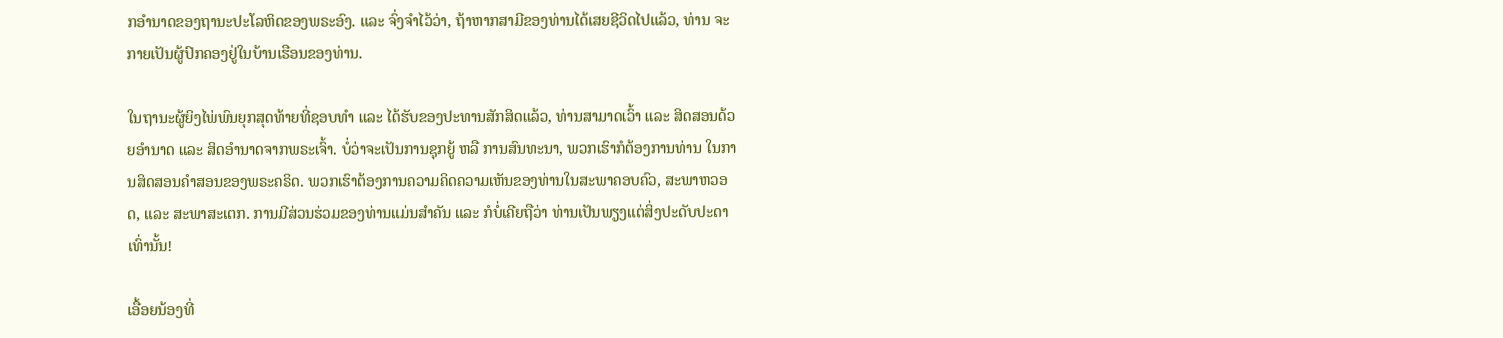ກອຳນາດຂອງຖານະປະໂລຫິດຂອງພຣະອົງ. ແລະ ຈົ່ງຈຳໄວ້ວ່າ, ຖ້າຫາກສາມີຂອງທ່ານໄດ້ເສຍຊີວິດໄປແລ້ວ, ທ່ານ ຈະກາຍເປັນຜູ້ປົກຄອງຢູ່ໃນບ້ານເຮືອນຂອງທ່ານ.

ໃນຖານະຜູ້ຍິງໄພ່ພົນຍຸກສຸດທ້າຍທີ່ຊອບທຳ ແລະ ໄດ້ຮັບຂອງປະທານສັກສິດແລ້ວ, ທ່ານສາມາດເວົ້າ ແລະ ສິດສອນດ້ວຍອຳນາດ ແລະ ສິດອຳນາດຈາກພຣະເຈົ້າ. ບໍ່ວ່າຈະເປັນການຊຸກຍູ້ ຫລື ການສົນທະນາ, ພວກເຮົາກໍຕ້ອງການທ່ານ ໃນການສິດສອນຄຳສອນຂອງພຣະຄຣິດ. ພວກເຮົາຕ້ອງການຄວາມຄິດຄວາມເຫັນຂອງທ່ານໃນສະພາຄອບຄົວ, ສະພາຫວອດ, ແລະ ສະພາສະເຕກ. ການມີສ່ວນຮ່ວມຂອງທ່ານແມ່ນສຳຄັນ ແລະ ກໍບໍ່ເຄີຍຖືວ່າ ທ່ານເປັນພຽງແຕ່ສິ່ງປະດັບປະດາເທົ່ານັ້ນ!

ເອື້ອຍນ້ອງທີ່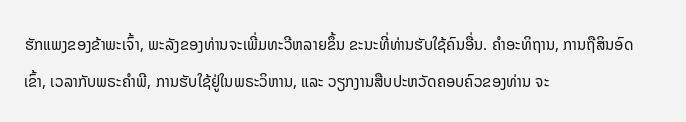ຮັກແພງຂອງຂ້າພະເຈົ້າ, ພະລັງຂອງທ່ານຈະເພີ່ມທະວີຫລາຍຂຶ້ນ ຂະນະທີ່ທ່ານຮັບໃຊ້ຄົນອື່ນ. ຄຳອະທິຖານ, ການຖືສິນອົດເຂົ້າ, ເວລາກັບພຣະຄຳພີ, ການຮັບໃຊ້ຢູ່ໃນພຣະວິຫານ, ແລະ ວຽກງານສືບປະຫວັດຄອບຄົວຂອງທ່ານ ຈະ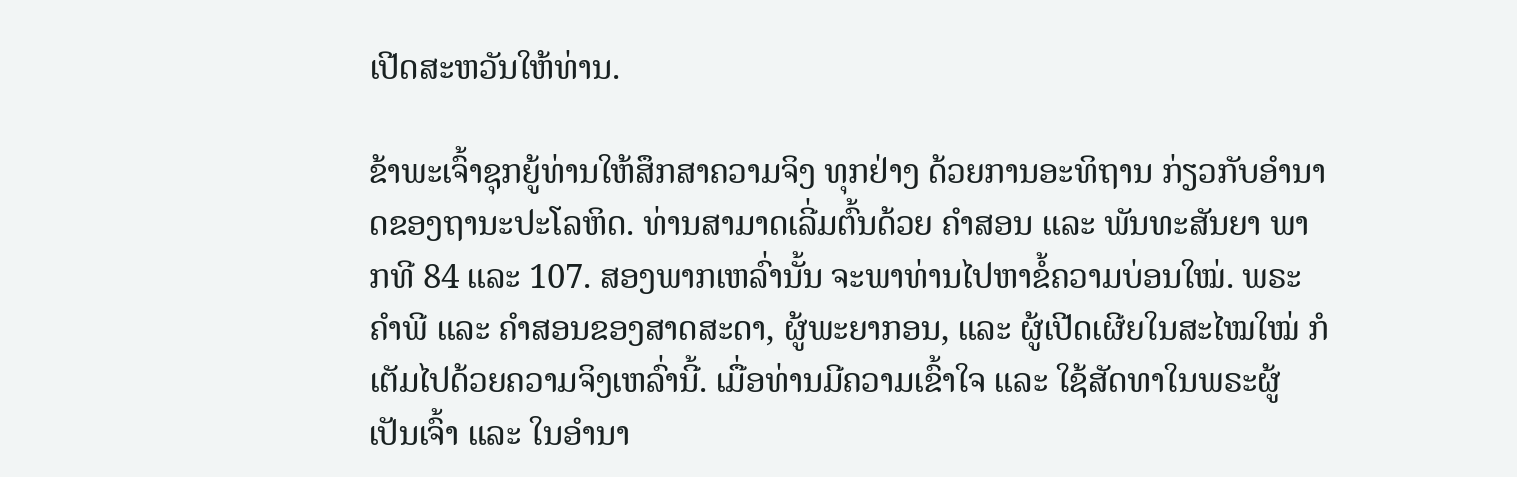ເປີດສະຫວັນໃຫ້ທ່ານ.

ຂ້າພະເຈົ້າຊຸກຍູ້ທ່ານໃຫ້ສຶກສາຄວາມຈິງ ທຸກຢ່າງ ດ້ວຍການອະທິຖານ ກ່ຽວກັບອຳນາດຂອງຖານະປະໂລຫິດ. ທ່ານສາມາດເລີ່ມຕົ້ນດ້ວຍ ຄຳສອນ ແລະ ພັນທະສັນຍາ ພາກທີ 84 ແລະ 107. ສອງພາກເຫລົ່ານັ້ນ ຈະພາທ່ານໄປຫາຂໍ້ຄວາມບ່ອນໃໝ່. ພຣະຄຳພີ ແລະ ຄຳສອນຂອງສາດສະດາ, ຜູ້ພະຍາກອນ, ແລະ ຜູ້ເປີດເຜີຍໃນສະໄໝໃໝ່ ກໍເຕັມໄປດ້ວຍຄວາມຈິງເຫລົ່ານີ້. ເມື່ອທ່ານມີຄວາມເຂົ້າໃຈ ແລະ ໃຊ້ສັດທາໃນພຣະຜູ້ເປັນເຈົ້າ ແລະ ໃນອຳນາ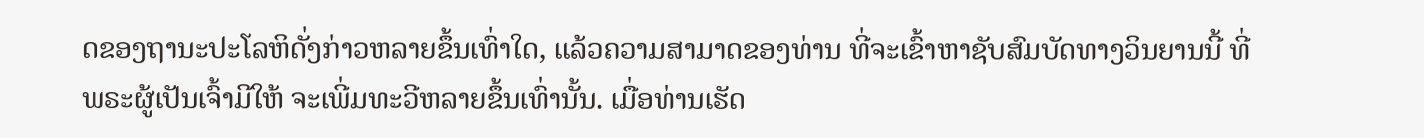ດຂອງຖານະປະໂລຫິດັ່ງກ່າວຫລາຍຂຶ້ນເທົ່າໃດ, ແລ້ວຄວາມສາມາດຂອງທ່ານ ທີ່ຈະເຂົ້າຫາຊັບສົມບັດທາງວິນຍານນີ້ ທີ່ພຣະຜູ້ເປັນເຈົ້າມີໃຫ້ ຈະເພີ່ມທະວີຫລາຍຂຶ້ນເທົ່ານັ້ນ. ເມື່ອທ່ານເຮັດ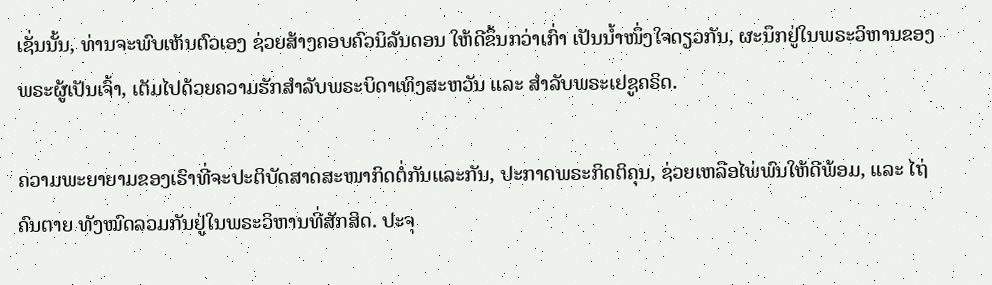ເຊັ່ນນັ້ນ, ທ່ານຈະພົບເຫັນຕົວເອງ ຊ່ວຍສ້າງຄອບຄົວນິລັນດອນ ໃຫ້ດີຂຶ້ນກວ່າເກົ່າ ເປັນນ້ຳໜຶ່ງໃຈດຽວກັນ, ຜະນຶກຢູ່ໃນພຣະວິຫານຂອງພຣະຜູ້ເປັນເຈົ້າ, ເຕັມໄປດ້ວຍຄວາມຮັກສຳລັບພຣະບິດາເທິງສະຫວັນ ແລະ ສຳລັບພຣະເຢຊູຄຣິດ.

ຄວາມພະຍາຍາມຂອງເຮົາທີ່ຈະປະຕິບັດສາດສະໜາກິດຕໍ່ກັນແລະກັນ, ປະກາດພຣະກິດຕິຄຸນ, ຊ່ວຍເຫລືອໄພ່ພົນໃຫ້ດີພ້ອມ, ແລະ ໄຖ່ຄົນຕາຍ ທັງໝົດລວມກັນຢູ່ໃນພຣະວິຫານທີ່ສັກສິດ. ປະຈຸ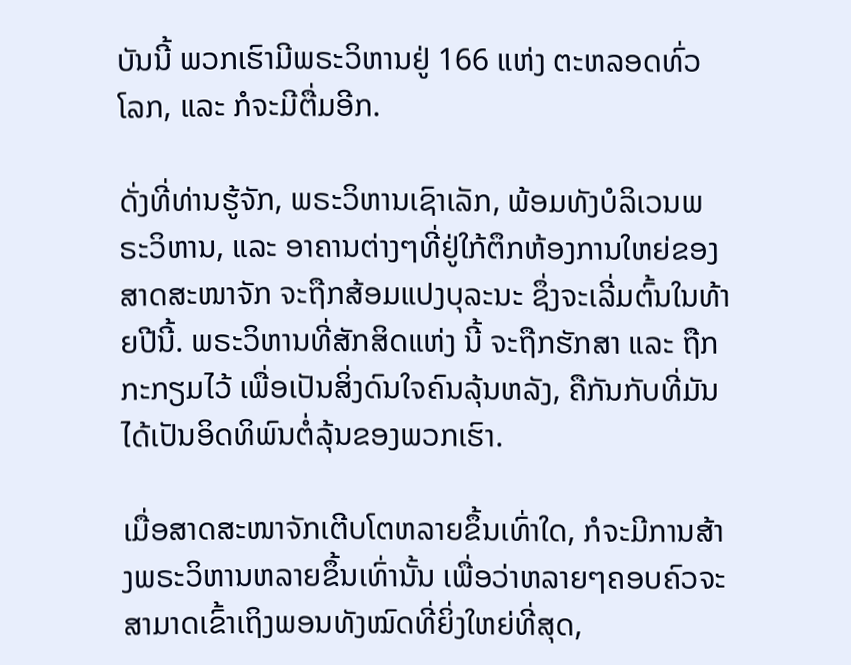ບັນນີ້ ພວກເຮົາມີພຣະວິຫານຢູ່ 166 ແຫ່ງ ຕະຫລອດທົ່ວໂລກ, ແລະ ກໍຈະມີຕື່ມອີກ.

ດັ່ງທີ່ທ່ານຮູ້ຈັກ, ພຣະວິຫານເຊົາເລັກ, ພ້ອມທັງບໍລິເວນພຣະວິຫານ, ແລະ ອາຄານຕ່າງໆທີ່ຢູ່ໃກ້ຕຶກຫ້ອງການໃຫຍ່ຂອງສາດສະໜາຈັກ ຈະຖືກສ້ອມແປງບຸລະນະ ຊຶ່ງຈະເລີ່ມຕົ້ນໃນທ້າຍປີນີ້. ພຣະວິຫານທີ່ສັກສິດແຫ່ງ ນີ້ ຈະຖືກຮັກສາ ແລະ ຖືກກະກຽມໄວ້ ເພື່ອເປັນສິ່ງດົນໃຈຄົນລຸ້ນຫລັງ, ຄືກັນກັບທີ່ມັນໄດ້ເປັນອິດທິພົນຕໍ່ລຸ້ນຂອງພວກເຮົາ.

ເມື່ອສາດສະໜາຈັກເຕີບໂຕຫລາຍຂຶ້ນເທົ່າໃດ, ກໍຈະມີການສ້າງພຣະວິຫານຫລາຍຂຶ້ນເທົ່ານັ້ນ ເພື່ອວ່າຫລາຍໆຄອບຄົວຈະສາມາດເຂົ້າເຖິງພອນທັງໝົດທີ່ຍິ່ງໃຫຍ່ທີ່ສຸດ,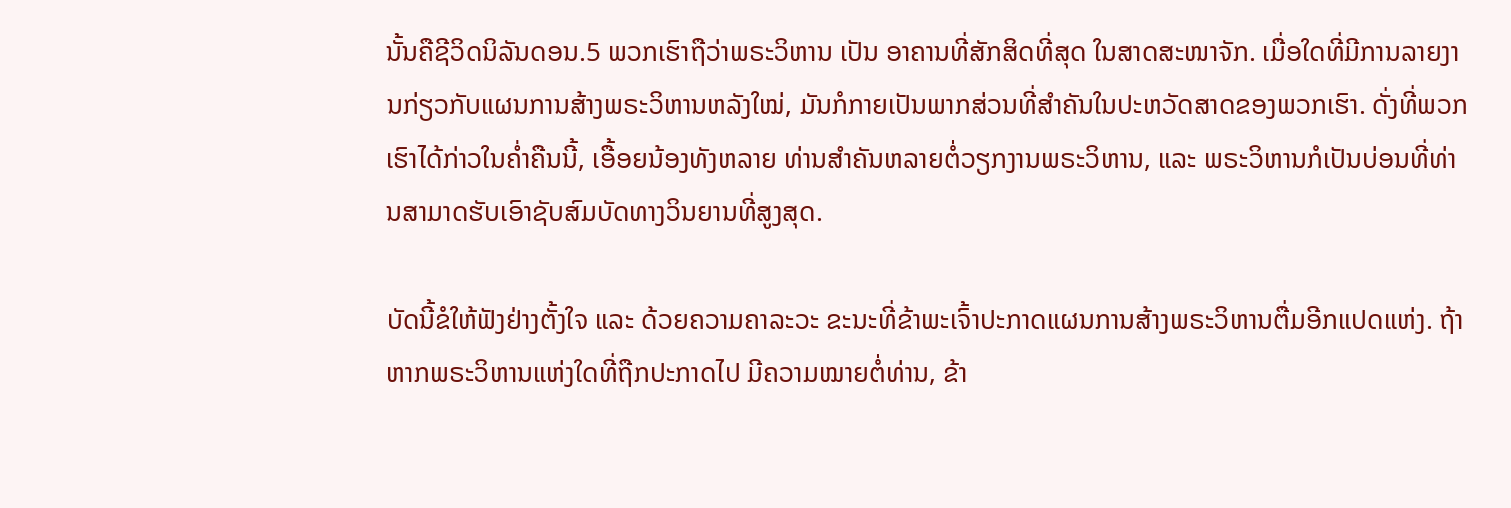ນັ້ນຄືຊີວິດນິລັນດອນ.5 ພວກເຮົາຖືວ່າພຣະວິຫານ ເປັນ ອາຄານທີ່ສັກສິດທີ່ສຸດ ໃນສາດສະໜາຈັກ. ເມື່ອໃດທີ່ມີການລາຍງານກ່ຽວກັບແຜນການສ້າງພຣະວິຫານຫລັງໃໝ່, ມັນກໍກາຍເປັນພາກສ່ວນທີ່ສຳຄັນໃນປະຫວັດສາດຂອງພວກເຮົາ. ດັ່ງທີ່ພວກເຮົາໄດ້ກ່າວໃນຄ່ຳຄືນນີ້, ເອື້ອຍນ້ອງທັງຫລາຍ ທ່ານສຳຄັນຫລາຍຕໍ່ວຽກງານພຣະວິຫານ, ແລະ ພຣະວິຫານກໍເປັນບ່ອນທີ່ທ່ານສາມາດຮັບເອົາຊັບສົມບັດທາງວິນຍານທີ່ສູງສຸດ.

ບັດນີ້ຂໍໃຫ້ຟັງຢ່າງຕັ້ງໃຈ ແລະ ດ້ວຍຄວາມຄາລະວະ ຂະນະທີ່ຂ້າພະເຈົ້າປະກາດແຜນການສ້າງພຣະວິຫານຕື່ມອີກແປດແຫ່ງ. ຖ້າຫາກພຣະວິຫານແຫ່ງໃດທີ່ຖືກປະກາດໄປ ມີຄວາມໝາຍຕໍ່ທ່ານ, ຂ້າ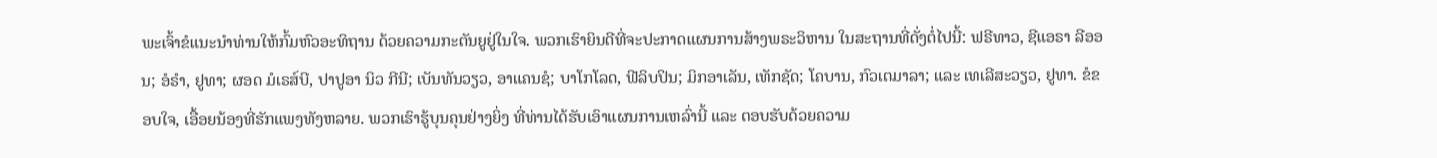ພະເຈົ້າຂໍແນະນຳທ່ານໃຫ້ກົ້ມຫົວອະທິຖານ ດ້ວຍຄວາມກະຕັນຍູຢູ່ໃນໃຈ. ພວກເຮົາຍິນດີທີ່ຈະປະກາດແຜນການສ້າງພຣະວິຫານ ໃນສະຖານທີ່ດັ່ງຕໍ່ໄປນີ້: ຟຣີທາວ, ຊີແອຣາ ລີອອນ; ອໍຣຳ, ຢູທາ; ຜອດ ມໍເຣສ໌ບີ, ປາປູອາ ນິວ ກີນີ; ເບັນທັນວຽວ, ອາແຄນຊໍ; ບາໂກໂລດ, ຟີລິບປິນ; ມິກອາເລັນ, ເທັກຊັດ; ໂຄບານ, ກົວເຕມາລາ; ແລະ ເທເລີສະວຽວ, ຢູທາ. ຂໍຂອບໃຈ, ເອື້ອຍນ້ອງທີ່ຮັກແພງທັງຫລາຍ. ພວກເຮົາຮູ້ບຸນຄຸນຢ່າງຍິ່ງ ທີ່ທ່ານໄດ້ຮັບເອົາແຜນການເຫລົ່ານີ້ ແລະ ຕອບຮັບດ້ວຍຄວາມ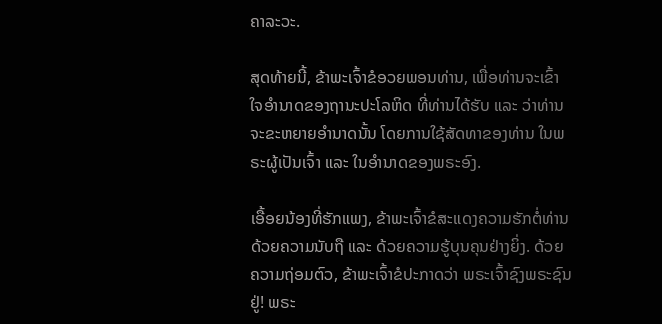ຄາລະວະ.

ສຸດທ້າຍນີ້, ຂ້າພະເຈົ້າຂໍອວຍພອນທ່ານ, ເພື່ອທ່ານຈະເຂົ້າໃຈອຳນາດຂອງຖານະປະໂລຫິດ ທີ່ທ່ານໄດ້ຮັບ ແລະ ວ່າທ່ານຈະຂະຫຍາຍອຳນາດນັ້ນ ໂດຍການໃຊ້ສັດທາຂອງທ່ານ ໃນພຣະຜູ້ເປັນເຈົ້າ ແລະ ໃນອຳນາດຂອງພຣະອົງ.

ເອື້ອຍນ້ອງທີ່ຮັກແພງ, ຂ້າພະເຈົ້າຂໍສະແດງຄວາມຮັກຕໍ່ທ່ານ ດ້ວຍຄວາມນັບຖື ແລະ ດ້ວຍຄວາມຮູ້ບຸນຄຸນຢ່າງຍິ່ງ. ດ້ວຍຄວາມຖ່ອມຕົວ, ຂ້າພະເຈົ້າຂໍປະກາດວ່າ ພຣະເຈົ້າຊົງພຣະຊົນຢູ່! ພຣະ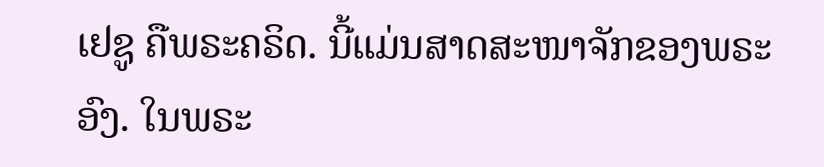ເຢຊູ ຄືພຣະຄຣິດ. ນີ້ແມ່ນສາດສະໜາຈັກຂອງພຣະອົງ. ໃນພຣະ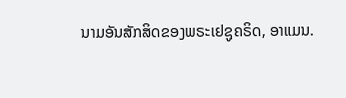ນາມອັນສັກສິດຂອງພຣະເຢຊູຄຣິດ, ອາແມນ.